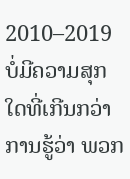2010–2019
ບໍ່ມີຄວາມສຸກໃດທີ່ເກີນກວ່າການຮູ້ວ່າ ພວກ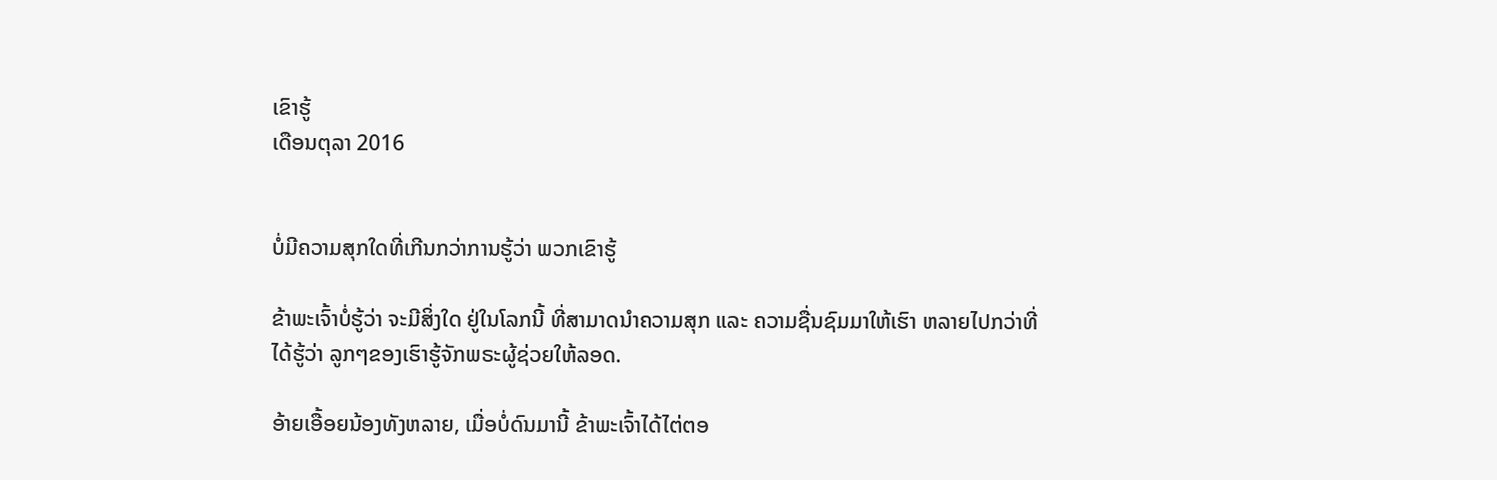ເຂົາຮູ້
ເດືອນຕຸລາ 2016


ບໍ່ມີຄວາມສຸກໃດທີ່ເກີນກວ່າການຮູ້ວ່າ ພວກເຂົາຮູ້

ຂ້າພະເຈົ້າບໍ່ຮູ້ວ່າ ຈະມີສິ່ງໃດ ຢູ່ໃນໂລກນີ້ ທີ່ສາມາດນຳຄວາມສຸກ ແລະ ຄວາມຊື່ນຊົມມາໃຫ້ເຮົາ ຫລາຍໄປກວ່າທີ່ໄດ້ຮູ້ວ່າ ລູກໆຂອງເຮົາຮູ້ຈັກພຣະຜູ້ຊ່ວຍໃຫ້ລອດ.

ອ້າຍເອື້ອຍນ້ອງທັງຫລາຍ, ເມື່ອບໍ່ດົນມານີ້ ຂ້າພະເຈົ້າໄດ້ໄຕ່ຕອ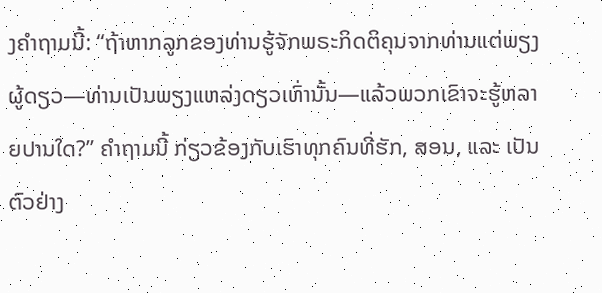ງຄຳຖາມນີ້: “ຖ້າຫາກລູກຂອງທ່ານຮູ້ຈັກພຣະກິດຕິຄຸນຈາກທ່ານແຕ່ພຽງຜູ້ດຽວ—ທ່ານເປັນພຽງແຫລ່ງດຽວເທົ່ານັ້ນ—ແລ້ວພວກເຂົາຈະຮູ້ຫລາຍປານໃດ?” ຄຳຖາມນີ້ ກ່ຽວຂ້ອງກັບເຮົາທຸກຄົນທີ່ຮັກ, ສອນ, ແລະ ເປັນຕົວຢ່າງ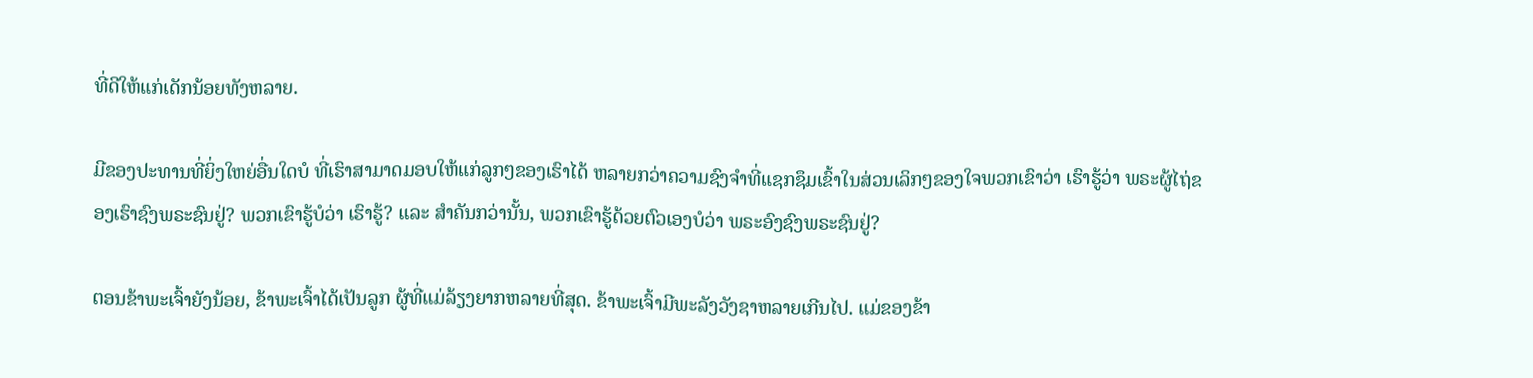ທີ່ດີໃຫ້ແກ່ເດັກນ້ອຍທັງຫລາຍ.

ມີຂອງປະທານທີ່ຍິ່ງໃຫຍ່ອື່ນໃດບໍ ທີ່ເຮົາສາມາດມອບໃຫ້ແກ່ລູກໆຂອງເຮົາໄດ້ ຫລາຍກວ່າຄວາມຊົງຈຳທີ່ແຊກຊຶມເຂົ້າໃນສ່ວນເລິກໆຂອງໃຈພວກເຂົາວ່າ ເຮົາຮູ້ວ່າ ພຣະຜູ້ໄຖ່ຂອງເຮົາຊົງພຣະຊົນຢູ່? ພວກເຂົາຮູ້ບໍວ່າ ເຮົາຮູ້? ແລະ ສຳຄັນກວ່ານັ້ນ, ພວກເຂົາຮູ້ດ້ວຍຕົວເອງບໍວ່າ ພຣະອົງຊົງພຣະຊົນຢູ່?

ຕອນຂ້າພະເຈົ້າຍັງນ້ອຍ, ຂ້າພະເຈົ້າໄດ້ເປັນລູກ ຜູ້ທີ່ແມ່ລ້ຽງຍາກຫລາຍທີ່ສຸດ. ຂ້າພະເຈົ້າມີພະລັງວັງຊາຫລາຍເກີນໄປ. ແມ່ຂອງຂ້າ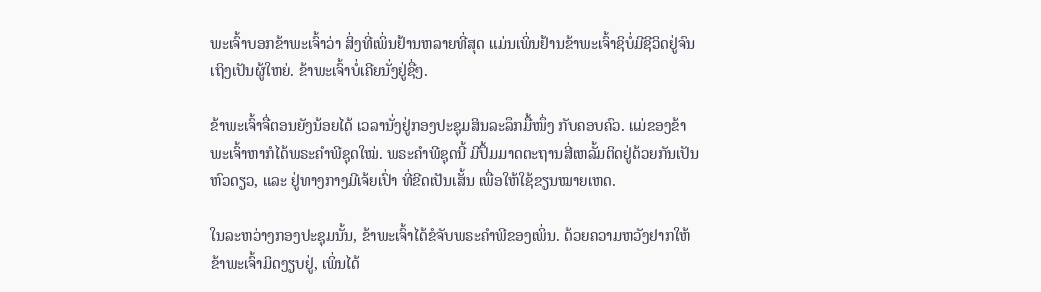ພະເຈົ້າບອກຂ້າພະເຈົ້າວ່າ ສິ່ງທີ່ເພິ່ນຢ້ານຫລາຍທີ່ສຸດ ແມ່ນເພິ່ນຢ້ານຂ້າພະເຈົ້າຊິບໍ່ມີຊີວິດຢູ່ຈົນເຖິງເປັນຜູ້ໃຫຍ່. ຂ້າພະເຈົ້າບໍ່ເຄີຍນັ່ງຢູ່ຊື່ໆ.

ຂ້າພະເຈົ້າຈື່ຕອນຍັງນ້ອຍໄດ້ ເວລານັ່ງຢູ່ກອງປະຊຸມສິນລະລຶກມື້ໜຶ່ງ ກັບຄອບຄົວ. ແມ່ຂອງຂ້າພະເຈົ້າຫາກໍໄດ້ພຣະຄຳພີຊຸດໃໝ່. ພຣະຄຳພີຊຸດນີ້ ມີປຶ້ມມາດຕະຖານສີ່ເຫລັ້ມຕິດຢູ່ດ້ວຍກັນເປັນຫົວດຽວ, ແລະ ຢູ່ທາງກາງມີເຈ້ຍເປົ່າ ທີ່ຂີດເປັນເສັ້ນ ເພື່ອໃຫ້ໃຊ້ຂຽນໝາຍເຫດ.

ໃນລະຫວ່າງກອງປະຊຸມນັ້ນ, ຂ້າພະເຈົ້າໄດ້ຂໍຈັບພຣະຄຳພີຂອງເພິ່ນ. ດ້ວຍຄວາມຫວັງຢາກໃຫ້ຂ້າພະເຈົ້າມິດງຽບຢູ່, ເພິ່ນໄດ້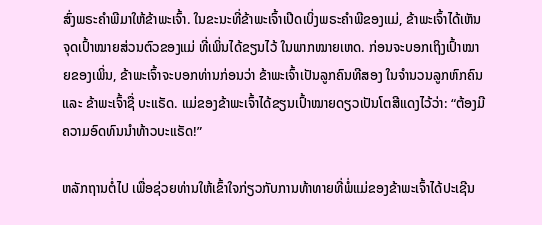ສົ່ງພຣະຄຳພີມາໃຫ້ຂ້າພະເຈົ້າ. ໃນຂະນະທີ່ຂ້າພະເຈົ້າເປີດເບິ່ງພຣະຄຳພີຂອງແມ່, ຂ້າພະເຈົ້າໄດ້ເຫັນຈຸດເປົ້າໝາຍສ່ວນຕົວຂອງແມ່ ທີ່ເພິ່ນໄດ້ຂຽນໄວ້ ໃນພາກໝາຍເຫດ. ກ່ອນຈະບອກເຖິງເປົ້າໝາຍຂອງເພິ່ນ, ຂ້າພະເຈົ້າຈະບອກທ່ານກ່ອນວ່າ ຂ້າພະເຈົ້າເປັນລູກຄົນທີສອງ ໃນຈຳນວນລູກຫົກຄົນ ແລະ ຂ້າພະເຈົ້າຊື່ ບະແຣັດ. ແມ່ຂອງຂ້າພະເຈົ້າໄດ້ຂຽນເປົ້າໝາຍດຽວເປັນໂຕສີແດງໄວ້ວ່າ: “ຕ້ອງມີຄວາມອົດທົນນຳທ້າວບະແຣັດ!”

ຫລັກຖານຕໍ່ໄປ ເພື່ອຊ່ວຍທ່ານໃຫ້ເຂົ້າໃຈກ່ຽວກັບການທ້າທາຍທີ່ພໍ່ແມ່ຂອງຂ້າພະເຈົ້າໄດ້ປະເຊີນ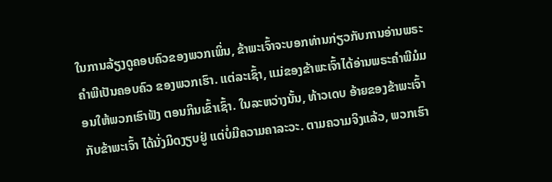ໃນການລ້ຽງດູຄອບຄົວຂອງພວກເພິ່ນ, ຂ້າພະເຈົ້າຈະບອກທ່ານກ່ຽວກັບການອ່ານພຣະຄຳພີເປັນຄອບຄົວ ຂອງພວກເຮົາ. ແຕ່ລະເຊົ້າ, ແມ່ຂອງຂ້າພະເຈົ້າໄດ້ອ່ານພຣະຄຳພີມໍມອນໃຫ້ພວກເຮົາຟັງ ຕອນກິນເຂົ້າເຊົ້າ. ໃນລະຫວ່າງນັ້ນ, ທ້າວເດບ ອ້າຍຂອງຂ້າພະເຈົ້າ ກັບຂ້າພະເຈົ້າ ໄດ້ນັ່ງມິດງຽບຢູ່ ແຕ່ບໍ່ມີຄວາມຄາລະວະ. ຕາມຄວາມຈິງແລ້ວ, ພວກເຮົາ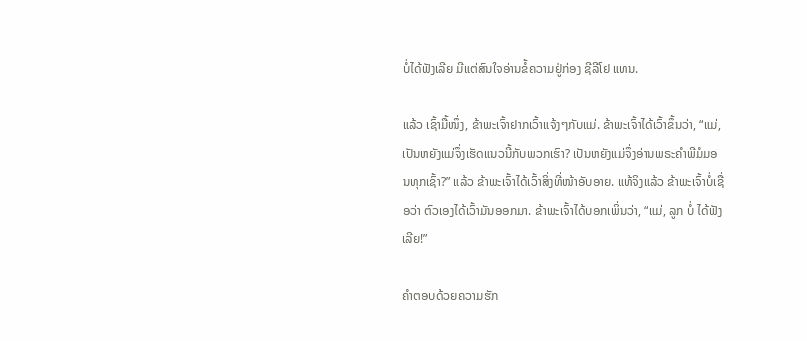ບໍ່ໄດ້ຟັງເລີຍ ມີແຕ່ສົນໃຈອ່ານຂໍ້ຄວາມຢູ່ກ່ອງ ຊີລີໂຢ ແທນ.

ແລ້ວ ເຊົ້າມື້ໜຶ່ງ, ຂ້າພະເຈົ້າຢາກເວົ້າແຈ້ງໆກັບແມ່. ຂ້າພະເຈົ້າໄດ້ເວົ້າຂຶ້ນວ່າ, “ແມ່, ເປັນຫຍັງແມ່ຈຶ່ງເຮັດແນວນີ້ກັບພວກເຮົາ? ເປັນຫຍັງແມ່ຈຶ່ງອ່ານພຣະຄຳພີມໍມອນທຸກເຊົ້າ?” ແລ້ວ ຂ້າພະເຈົ້າໄດ້ເວົ້າສິ່ງທີ່ໜ້າອັບອາຍ. ແທ້ຈິງແລ້ວ ຂ້າພະເຈົ້າບໍ່ເຊື່ອວ່າ ຕົວເອງໄດ້ເວົ້າມັນອອກມາ. ຂ້າພະເຈົ້າໄດ້ບອກເພິ່ນວ່າ, “ແມ່, ລູກ ບໍ່ ໄດ້ຟັງເລີຍ!”

ຄຳຕອບດ້ວຍຄວາມຮັກ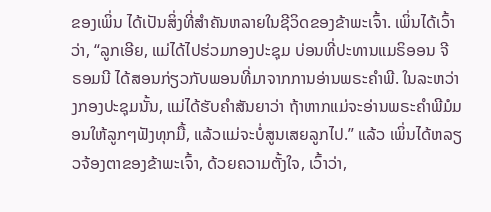ຂອງເພິ່ນ ໄດ້ເປັນສິ່ງທີ່ສຳຄັນຫລາຍໃນຊີວິດຂອງຂ້າພະເຈົ້າ. ເພິ່ນໄດ້ເວົ້າວ່າ, “ລູກເອີຍ, ແມ່ໄດ້ໄປຮ່ວມກອງປະຊຸມ ບ່ອນທີ່ປະທານແມຣິອອນ ຈີ ຣອມນີ ໄດ້ສອນກ່ຽວກັບພອນທີ່ມາຈາກການອ່ານພຣະຄຳພີ. ໃນລະຫວ່າງກອງປະຊຸມນັ້ນ, ແມ່ໄດ້ຮັບຄຳສັນຍາວ່າ ຖ້າຫາກແມ່ຈະອ່ານພຣະຄຳພີມໍມອນໃຫ້ລູກໆຟັງທຸກມື້, ແລ້ວແມ່ຈະບໍ່ສູນເສຍລູກໄປ.” ແລ້ວ ເພິ່ນໄດ້ຫລຽວຈ້ອງຕາຂອງຂ້າພະເຈົ້າ, ດ້ວຍຄວາມຕັ້ງໃຈ, ເວົ້າວ່າ,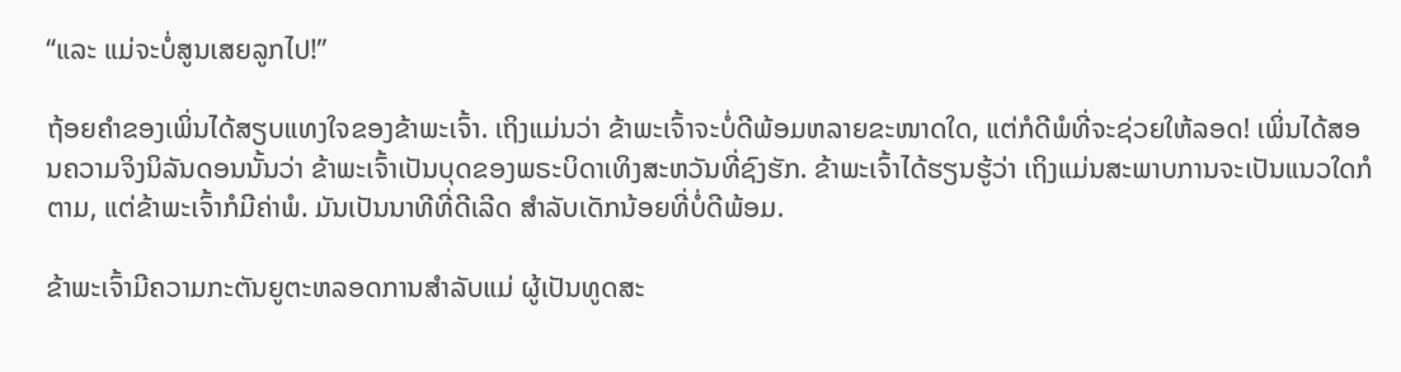“ແລະ ແມ່ຈະບໍ່ສູນເສຍລູກໄປ!”

ຖ້ອຍຄຳຂອງເພິ່ນໄດ້ສຽບແທງໃຈຂອງຂ້າພະເຈົ້າ. ເຖິງແມ່ນວ່າ ຂ້າພະເຈົ້າຈະບໍ່ດີພ້ອມຫລາຍຂະໜາດໃດ, ແຕ່ກໍດີພໍທີ່ຈະຊ່ວຍໃຫ້ລອດ! ເພິ່ນໄດ້ສອນຄວາມຈິງນິລັນດອນນັ້ນວ່າ ຂ້າພະເຈົ້າເປັນບຸດຂອງພຣະບິດາເທິງສະຫວັນທີ່ຊົງຮັກ. ຂ້າພະເຈົ້າໄດ້ຮຽນຮູ້ວ່າ ເຖິງແມ່ນສະພາບການຈະເປັນແນວໃດກໍຕາມ, ແຕ່ຂ້າພະເຈົ້າກໍມີຄ່າພໍ. ມັນເປັນນາທີທີ່ດີເລີດ ສຳລັບເດັກນ້ອຍທີ່ບໍ່ດີພ້ອມ.

ຂ້າພະເຈົ້າມີຄວາມກະຕັນຍູຕະຫລອດການສຳລັບແມ່ ຜູ້ເປັນທູດສະ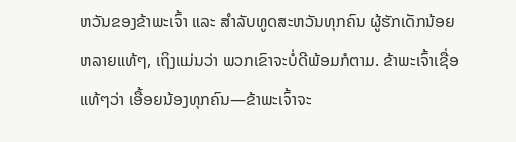ຫວັນຂອງຂ້າພະເຈົ້າ ແລະ ສຳລັບທູດສະຫວັນທຸກຄົນ ຜູ້ຮັກເດັກນ້ອຍຫລາຍແທ້ໆ, ເຖິງແມ່ນວ່າ ພວກເຂົາຈະບໍ່ດີພ້ອມກໍຕາມ. ຂ້າພະເຈົ້າເຊື່ອແທ້ໆວ່າ ເອື້ອຍນ້ອງທຸກຄົນ—ຂ້າພະເຈົ້າຈະ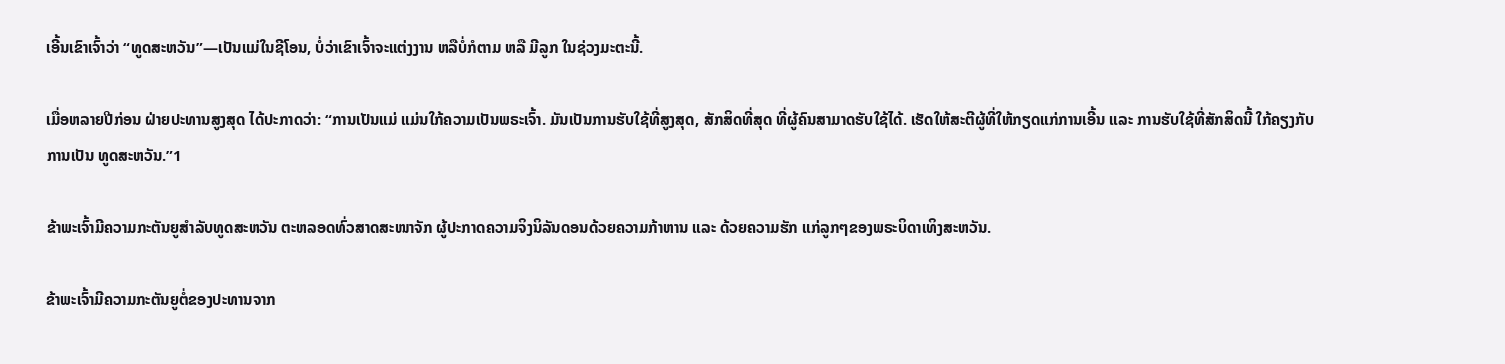ເອີ້ນເຂົາເຈົ້າວ່າ “ທູດສະຫວັນ”—ເປັນແມ່ໃນຊີໂອນ, ບໍ່ວ່າເຂົາເຈົ້າຈະແຕ່ງງານ ຫລືບໍ່ກໍຕາມ ຫລື ມີລູກ ໃນຊ່ວງມະຕະນີ້.

ເມື່ອຫລາຍປີກ່ອນ ຝ່າຍປະທານສູງສຸດ ໄດ້ປະກາດວ່າ: “ການເປັນແມ່ ແມ່ນໃກ້ຄວາມເປັນພຣະເຈົ້າ. ມັນເປັນການຮັບໃຊ້ທີ່ສູງສຸດ, ສັກສິດທີ່ສຸດ ທີ່ຜູ້ຄົນສາມາດຮັບໃຊ້ໄດ້. ເຮັດໃຫ້ສະຕີຜູ້ທີ່ໃຫ້ກຽດແກ່ການເອີ້ນ ແລະ ການຮັບໃຊ້ທີ່ສັກສິດນີ້ ໃກ້ຄຽງກັບການເປັນ ທູດສະຫວັນ.”1

ຂ້າພະເຈົ້າມີຄວາມກະຕັນຍູສຳລັບທູດສະຫວັນ ຕະຫລອດທົ່ວສາດສະໜາຈັກ ຜູ້ປະກາດຄວາມຈິງນິລັນດອນດ້ວຍຄວາມກ້າຫານ ແລະ ດ້ວຍຄວາມຮັກ ແກ່ລູກໆຂອງພຣະບິດາເທິງສະຫວັນ.

ຂ້າພະເຈົ້າມີຄວາມກະຕັນຍູຕໍ່ຂອງປະທານຈາກ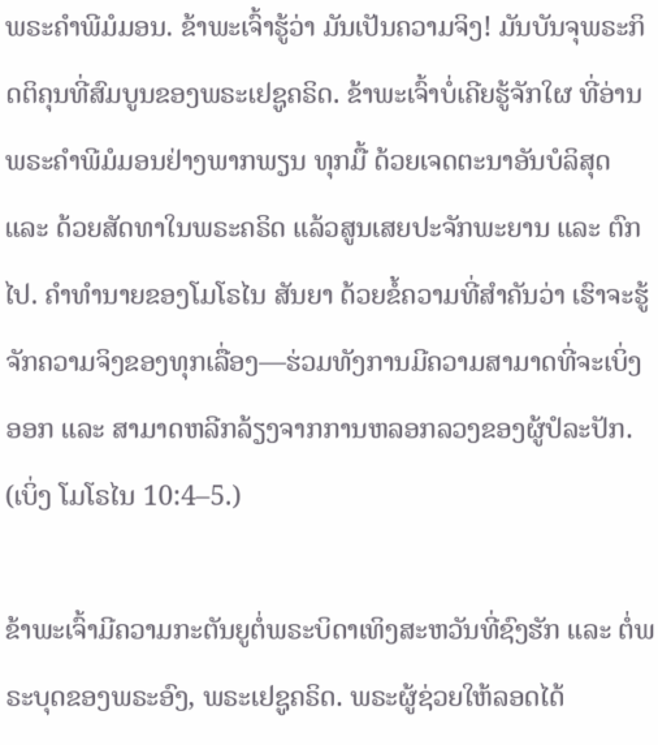ພຣະຄຳພີມໍມອນ. ຂ້າພະເຈົ້າຮູ້ວ່າ ມັນເປັນຄວາມຈິງ! ມັນບັນຈຸພຣະກິດຕິຄຸນທີ່ສົມບູນຂອງພຣະເຢຊູຄຣິດ. ຂ້າພະເຈົ້າບໍ່ເຄີຍຮູ້ຈັກໃຜ ທີ່ອ່ານພຣະຄຳພີມໍມອນຢ່າງພາກພຽນ ທຸກມື້ ດ້ວຍເຈດຕະນາອັນບໍລິສຸດ ແລະ ດ້ວຍສັດທາໃນພຣະຄຣິດ ແລ້ວສູນເສຍປະຈັກພະຍານ ແລະ ຕົກໄປ. ຄຳທຳນາຍຂອງໂມໂຣໄນ ສັນຍາ ດ້ວຍຂໍ້ຄວາມທີ່ສຳຄັນວ່າ ເຮົາຈະຮູ້ຈັກຄວາມຈິງຂອງທຸກເລື່ອງ—ຮ່ວມທັງການມີຄວາມສາມາດທີ່ຈະເບິ່ງອອກ ແລະ ສາມາດຫລີກລ້ຽງຈາກການຫລອກລວງຂອງຜູ້ປໍລະປັກ. (ເບິ່ງ ໂມໂຣໄນ 10:4–5.)

ຂ້າພະເຈົ້າມີຄວາມກະຕັນຍູຕໍ່ພຣະບິດາເທິງສະຫວັນທີ່ຊົງຮັກ ແລະ ຕໍ່ພຣະບຸດຂອງພຣະອົງ, ພຣະເຢຊູຄຣິດ. ພຣະຜູ້ຊ່ວຍໃຫ້ລອດໄດ້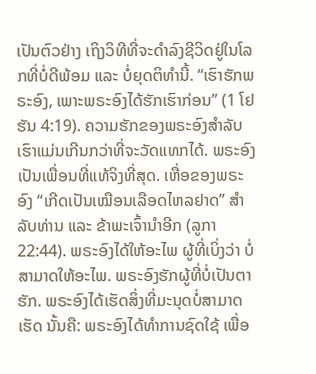ເປັນຕົວຢ່າງ ເຖິງວິທີທີ່ຈະດຳລົງຊີວິດຢູ່ໃນໂລກທີ່ບໍ່ດີພ້ອມ ແລະ ບໍ່ຍຸດຕິທຳນີ້. “ເຮົາຮັກພຣະອົງ, ເພາະພຣະອົງໄດ້ຮັກເຮົາກ່ອນ” (1 ໂຢຮັນ 4:19). ຄວາມຮັກຂອງພຣະອົງສຳລັບເຮົາແມ່ນເກີນກວ່າທີ່ຈະວັດແທກໄດ້. ພຣະອົງເປັນເພື່ອນທີ່ແທ້ຈິງທີ່ສຸດ. ເຫື່ອຂອງພຣະອົງ “ເກີດເປັນເໝືອນເລືອດໄຫລຢາດ” ສຳລັບທ່ານ ແລະ ຂ້າພະເຈົ້ານຳອີກ (ລູກາ 22:44). ພຣະອົງໄດ້ໃຫ້ອະໄພ ຜູ້ທີ່ເບິ່ງວ່າ ບໍ່ສາມາດໃຫ້ອະໄພ. ພຣະອົງຮັກຜູ້ທີ່ບໍ່ເປັນຕາຮັກ. ພຣະອົງໄດ້ເຮັດສິ່ງທີ່ມະນຸດບໍ່ສາມາດເຮັດ ນັ້ນຄື: ພຣະອົງໄດ້ທຳການຊົດໃຊ້ ເພື່ອ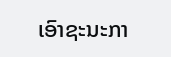ເອົາຊະນະກາ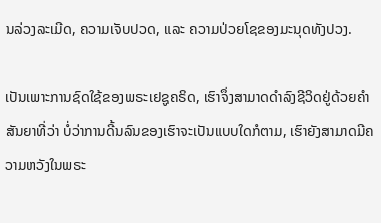ນລ່ວງລະເມີດ, ຄວາມເຈັບປວດ, ແລະ ຄວາມປ່ວຍໂຊຂອງມະນຸດທັງປວງ.

ເປັນເພາະການຊົດໃຊ້ຂອງພຣະເຢຊູຄຣິດ, ເຮົາຈຶ່ງສາມາດດຳລົງຊີວິດຢູ່ດ້ວຍຄຳສັນຍາທີ່ວ່າ ບໍ່ວ່າການດີ້ນລົນຂອງເຮົາຈະເປັນແບບໃດກໍຕາມ, ເຮົາຍັງສາມາດມີຄວາມຫວັງໃນພຣະ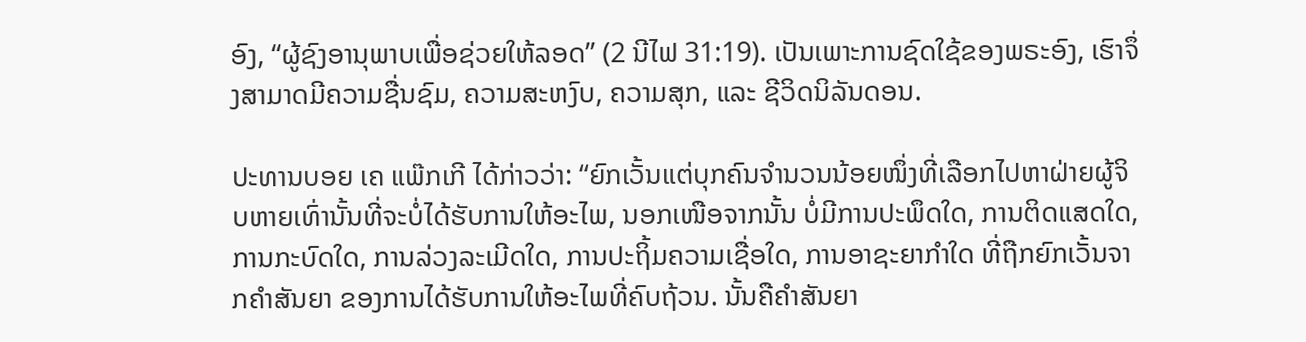ອົງ, “ຜູ້ຊົງອານຸພາບເພື່ອຊ່ວຍໃຫ້ລອດ” (2 ນີໄຟ 31:19). ເປັນເພາະການຊົດໃຊ້ຂອງພຣະອົງ, ເຮົາຈຶ່ງສາມາດມີຄວາມຊື່ນຊົມ, ຄວາມສະຫງົບ, ຄວາມສຸກ, ແລະ ຊີວິດນິລັນດອນ.

ປະທານບອຍ ເຄ ແພ໊ກເກີ ໄດ້ກ່າວວ່າ: “ຍົກເວັ້ນແຕ່ບຸກຄົນຈຳນວນນ້ອຍໜຶ່ງທີ່ເລືອກໄປຫາຝ່າຍຜູ້ຈິບຫາຍເທົ່ານັ້ນທີ່ຈະບໍ່ໄດ້ຮັບການໃຫ້ອະໄພ, ນອກເໜືອຈາກນັ້ນ ບໍ່ມີການປະພຶດໃດ, ການຕິດແສດໃດ, ການກະບົດໃດ, ການລ່ວງລະເມີດໃດ, ການປະຖິ້ມຄວາມເຊື່ອໃດ, ການອາຊະຍາກຳໃດ ທີ່ຖືກຍົກເວັ້ນຈາກຄຳສັນຍາ ຂອງການໄດ້ຮັບການໃຫ້ອະໄພທີ່ຄົບຖ້ວນ. ນັ້ນຄືຄຳສັນຍາ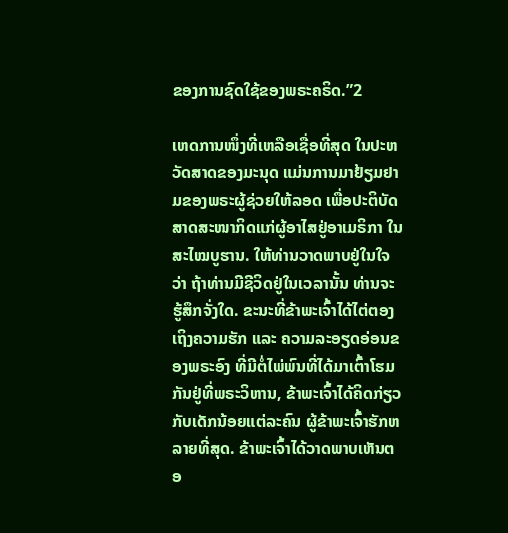ຂອງການຊົດໃຊ້ຂອງພຣະຄຣິດ.”2

ເຫດການໜຶ່ງທີ່ເຫລືອເຊື່ອທີ່ສຸດ ໃນປະຫວັດສາດຂອງມະນຸດ ແມ່ນການມາຢ້ຽມຢາມຂອງພຣະຜູ້ຊ່ວຍໃຫ້ລອດ ເພື່ອປະຕິບັດສາດສະໜາກິດແກ່ຜູ້ອາໄສຢູ່ອາເມຣິກາ ໃນສະໄໝບູຮານ. ໃຫ້ທ່ານວາດພາບຢູ່ໃນໃຈ ວ່າ ຖ້າທ່ານມີຊີວິດຢູ່ໃນເວລານັ້ນ ທ່ານຈະຮູ້ສຶກຈັ່ງໃດ. ຂະນະທີ່ຂ້າພະເຈົ້າໄດ້ໄຕ່ຕອງເຖິງຄວາມຮັກ ແລະ ຄວາມລະອຽດອ່ອນຂອງພຣະອົງ ທີ່ມີຕໍ່ໄພ່ພົນທີ່ໄດ້ມາເຕົ້າໂຮມກັນຢູ່ທີ່ພຣະວິຫານ, ຂ້າພະເຈົ້າໄດ້ຄິດກ່ຽວກັບເດັກນ້ອຍແຕ່ລະຄົນ ຜູ້ຂ້າພະເຈົ້າຮັກຫລາຍທີ່ສຸດ. ຂ້າພະເຈົ້າໄດ້ວາດພາບເຫັນຕອ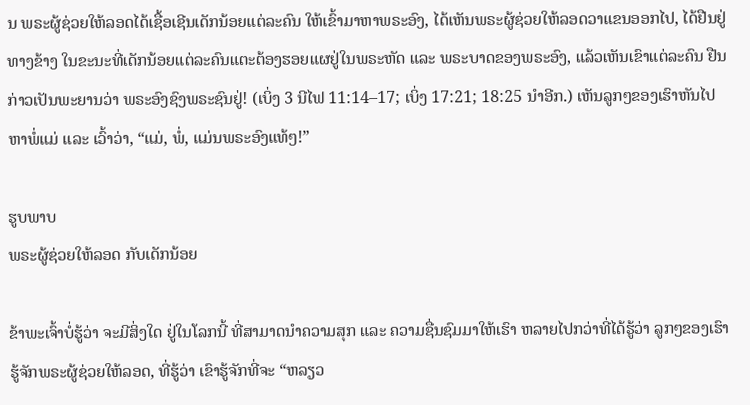ນ ພຣະຜູ້ຊ່ວຍໃຫ້ລອດໄດ້ເຊື້ອເຊີນເດັກນ້ອຍແຕ່ລະຄົນ ໃຫ້ເຂົ້າມາຫາພຣະອົງ, ໄດ້ເຫັນພຣະຜູ້ຊ່ວຍໃຫ້ລອດວາແຂນອອກໄປ, ໄດ້ຢືນຢູ່ທາງຂ້າງ ໃນຂະນະທີ່ເດັກນ້ອຍແຕ່ລະຄົນແຕະຕ້ອງຮອຍແຜຢູ່ໃນພຣະຫັດ ແລະ ພຣະບາດຂອງພຣະອົງ, ແລ້ວເຫັນເຂົາແຕ່ລະຄົນ ຢືນກ່າວເປັນພະຍານວ່າ ພຣະອົງຊົງພຣະຊົນຢູ່! (ເບິ່ງ 3 ນີໄຟ 11:14–17; ເບິ່ງ 17:21; 18:25 ນຳອີກ.) ເຫັນລູກໆຂອງເຮົາຫັນໄປຫາພໍ່ແມ່ ແລະ ເວົ້າວ່າ, “ແມ່, ພໍ່, ແມ່ນພຣະອົງແທ້ໆ!”

ຮູບພາບ
ພຣະຜູ້ຊ່ວຍໃຫ້ລອດ ກັບເດັກນ້ອຍ

ຂ້າພະເຈົ້າບໍ່ຮູ້ວ່າ ຈະມີສິ່ງໃດ ຢູ່ໃນໂລກນີ້ ທີ່ສາມາດນຳຄວາມສຸກ ແລະ ຄວາມຊື່ນຊົມມາໃຫ້ເຮົາ ຫລາຍໄປກວ່າທີ່ໄດ້ຮູ້ວ່າ ລູກໆຂອງເຮົາຮູ້ຈັກພຣະຜູ້ຊ່ວຍໃຫ້ລອດ, ທີ່ຮູ້ວ່າ ເຂົາຮູ້ຈັກທີ່ຈະ “ຫລຽວ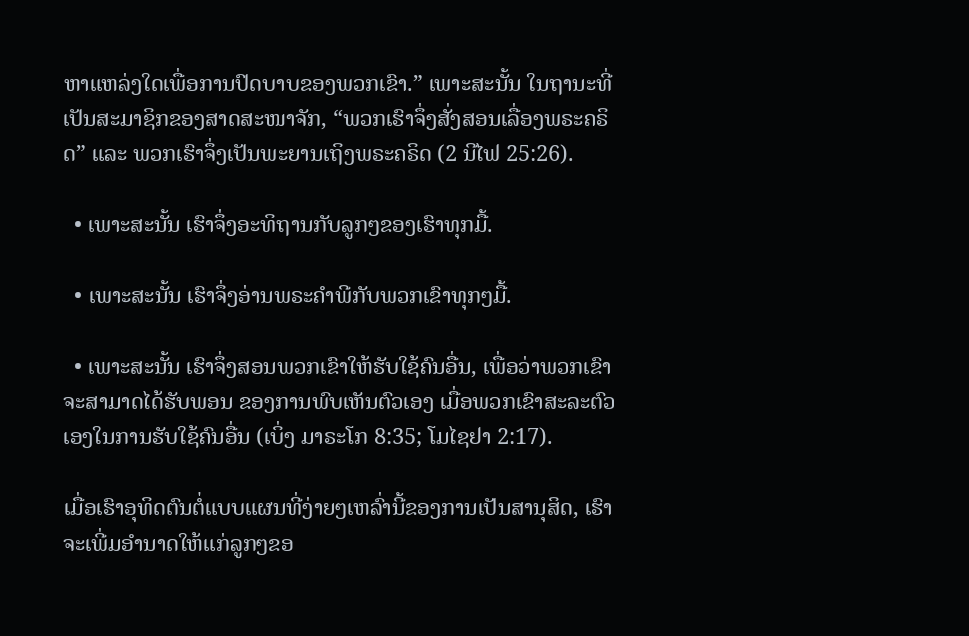ຫາແຫລ່ງໃດເພື່ອການປົດບາບຂອງພວກເຂົາ.” ເພາະສະນັ້ນ ໃນຖານະທີ່ເປັນສະມາຊິກຂອງສາດສະໜາຈັກ, “ພວກເຮົາຈຶ່ງສັ່ງສອນເລື່ອງພຣະຄຣິດ” ແລະ ພວກເຮົາຈຶ່ງເປັນພະຍານເຖິງພຣະຄຣິດ (2 ນີໄຟ 25:26).

  • ເພາະສະນັ້ນ ເຮົາຈຶ່ງອະທິຖານກັບລູກໆຂອງເຮົາທຸກມື້.

  • ເພາະສະນັ້ນ ເຮົາຈຶ່ງອ່ານພຣະຄຳພີກັບພວກເຂົາທຸກໆມື້.

  • ເພາະສະນັ້ນ ເຮົາຈຶ່ງສອນພວກເຂົາໃຫ້ຮັບໃຊ້ຄົນອື່ນ, ເພື່ອວ່າພວກເຂົາຈະສາມາດໄດ້ຮັບພອນ ຂອງການພົບເຫັນຕົວເອງ ເມື່ອພວກເຂົາສະລະຕົວເອງໃນການຮັບໃຊ້ຄົນອື່ນ (ເບິ່ງ ມາຣະໂກ 8:35; ໂມໄຊຢາ 2:17).

ເມື່ອເຮົາອຸທິດຕົນຕໍ່ແບບແຜນທີ່ງ່າຍໆເຫລົ່ານີ້ຂອງການເປັນສານຸສິດ, ເຮົາຈະເພີ່ມອຳນາດໃຫ້ແກ່ລູກໆຂອ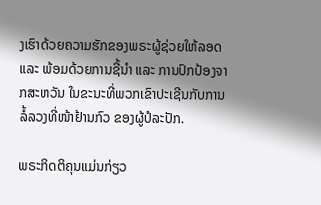ງເຮົາດ້ວຍຄວາມຮັກຂອງພຣະຜູ້ຊ່ວຍໃຫ້ລອດ ແລະ ພ້ອມດ້ວຍການຊີ້ນຳ ແລະ ການປົກປ້ອງຈາກສະຫວັນ ໃນຂະນະທີ່ພວກເຂົາປະເຊີນກັບການລໍ້ລວງທີ່ໜ້າຢ້ານກົວ ຂອງຜູ້ປໍລະປັກ.

ພຣະກິດຕິຄຸນແມ່ນກ່ຽວ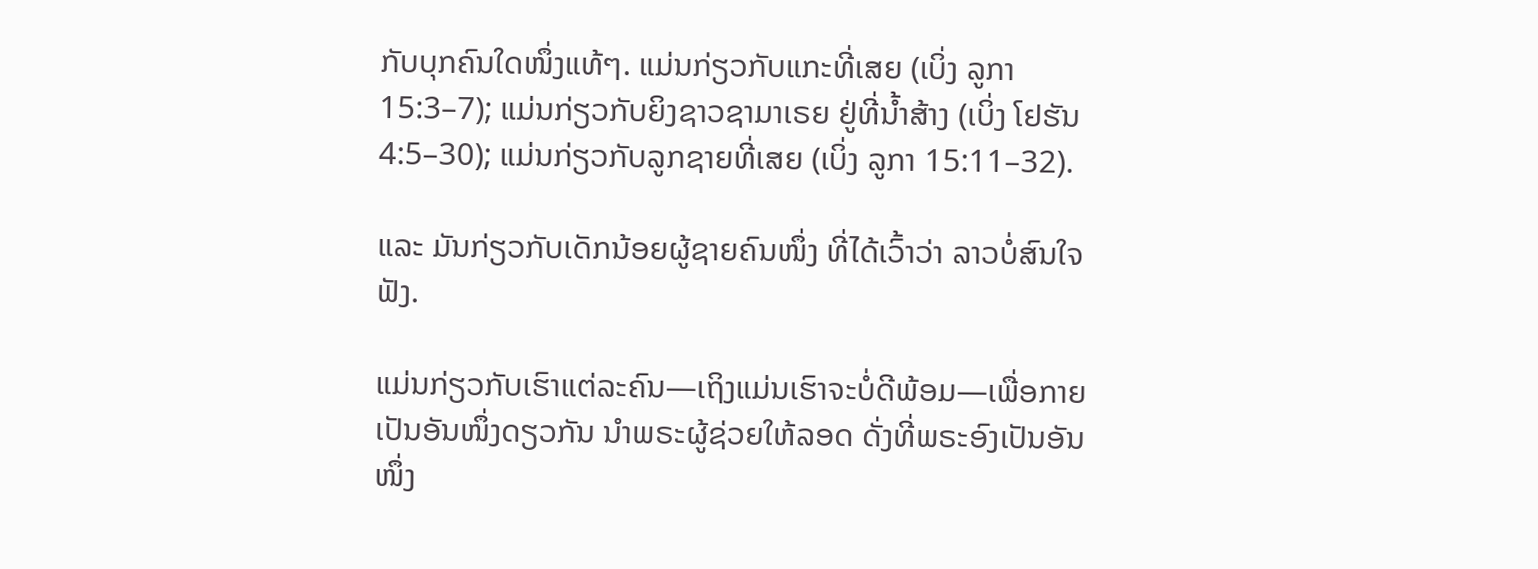ກັບບຸກຄົນໃດໜຶ່ງແທ້ໆ. ແມ່ນກ່ຽວກັບແກະທີ່ເສຍ (ເບິ່ງ ລູກາ 15:3–7); ແມ່ນກ່ຽວກັບຍິງຊາວຊາມາເຣຍ ຢູ່ທີ່ນ້ຳສ້າງ (ເບິ່ງ ໂຢຮັນ 4:5–30); ແມ່ນກ່ຽວກັບລູກຊາຍທີ່ເສຍ (ເບິ່ງ ລູກາ 15:11–32).

ແລະ ມັນກ່ຽວກັບເດັກນ້ອຍຜູ້ຊາຍຄົນໜຶ່ງ ທີ່ໄດ້ເວົ້າວ່າ ລາວບໍ່ສົນໃຈຟັງ.

ແມ່ນກ່ຽວກັບເຮົາແຕ່ລະຄົນ—ເຖິງແມ່ນເຮົາຈະບໍ່ດີພ້ອມ—ເພື່ອກາຍເປັນອັນໜຶ່ງດຽວກັນ ນຳພຣະຜູ້ຊ່ວຍໃຫ້ລອດ ດັ່ງທີ່ພຣະອົງເປັນອັນໜຶ່ງ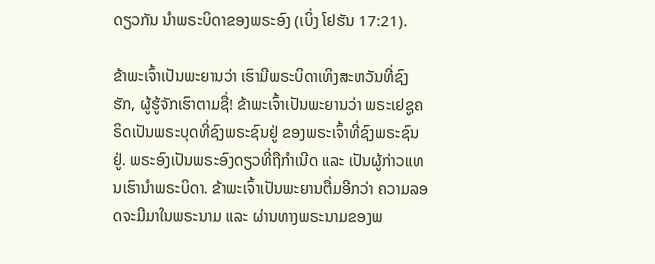ດຽວກັນ ນຳພຣະບິດາຂອງພຣະອົງ (ເບິ່ງ ໂຢຮັນ 17:21).

ຂ້າພະເຈົ້າເປັນພະຍານວ່າ ເຮົາມີພຣະບິດາເທິງສະຫວັນທີ່ຊົງຮັກ, ຜູ້ຮູ້ຈັກເຮົາຕາມຊື່! ຂ້າພະເຈົ້າເປັນພະຍານວ່າ ພຣະເຢຊູຄຣິດເປັນພຣະບຸດທີ່ຊົງພຣະຊົນຢູ່ ຂອງພຣະເຈົ້າທີ່ຊົງພຣະຊົນຢູ່. ພຣະອົງເປັນພຣະອົງດຽວທີ່ຖືກຳເນີດ ແລະ ເປັນຜູ້ກ່າວແທນເຮົານຳພຣະບິດາ. ຂ້າພະເຈົ້າເປັນພະຍານຕື່ມອີກວ່າ ຄວາມລອດຈະມີມາໃນພຣະນາມ ແລະ ຜ່ານທາງພຣະນາມຂອງພ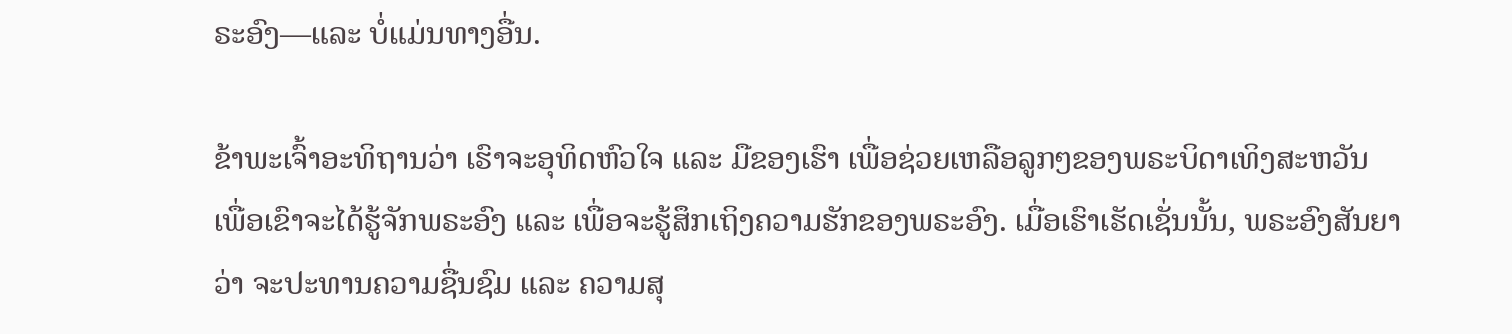ຣະອົງ—ແລະ ບໍ່ແມ່ນທາງອື່ນ.

ຂ້າພະເຈົ້າອະທິຖານວ່າ ເຮົາຈະອຸທິດຫົວໃຈ ແລະ ມືຂອງເຮົາ ເພື່ອຊ່ວຍເຫລືອລູກໆຂອງພຣະບິດາເທິງສະຫວັນ ເພື່ອເຂົາຈະໄດ້ຮູ້ຈັກພຣະອົງ ແລະ ເພື່ອຈະຮູ້ສຶກເຖິງຄວາມຮັກຂອງພຣະອົງ. ເມື່ອເຮົາເຮັດເຊັ່ນນັ້ນ, ພຣະອົງສັນຍາວ່າ ຈະປະທານຄວາມຊື່ນຊົມ ແລະ ຄວາມສຸ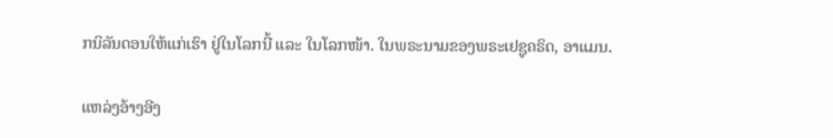ກນິລັນດອນໃຫ້ແກ່ເຮົາ ຢູ່ໃນໂລກນີ້ ແລະ ໃນໂລກໜ້າ. ໃນພຣະນາມຂອງພຣະເຢຊູຄຣິດ, ອາແມນ.

ແຫລ່ງອ້າງອີງ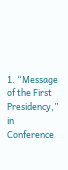1. “Message of the First Presidency,” in Conference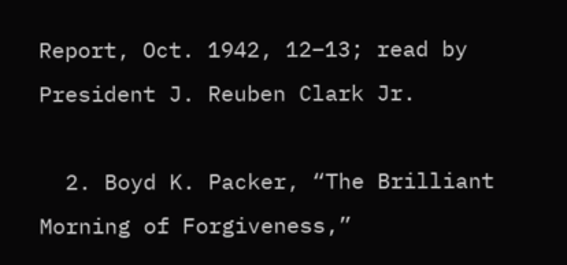Report, Oct. 1942, 12–13; read by President J. Reuben Clark Jr.

  2. Boyd K. Packer, “The Brilliant Morning of Forgiveness,”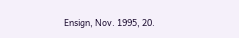Ensign, Nov. 1995, 20.